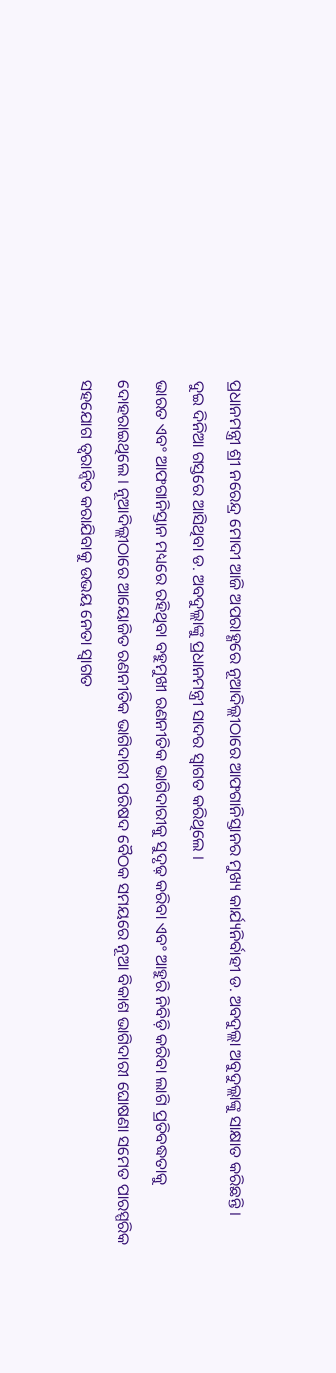ପ୍ରଧାନମନ୍ତ୍ରୀ ଶ୍ରୀ ନରେନ୍ଦ୍ର ମୋଦୀ ଆଜି ଅପରାହ୍ଣରେ ନୂଆଦିଲ୍ଲୀଠାରେ ଆଫଗାନିସ୍ତାନର ମୁଖ୍ୟ କାର୍ଯ୍ୟନିର୍ବାହୀ ଡ. ଅବଦୁଲ୍ଲା ଅବୁଦୁଲ୍ଲାଙ୍କୁ ସାକ୍ଷାତ କରିଛନ୍ତି ।
ଦୁଇ ଦିନିଆ ଗସ୍ତରେ ଆସିଥିବା ଡ. ଅବଦୁଲ୍ଲାଙ୍କୁ ପ୍ରଧାନମନ୍ତ୍ରୀ ସାଦର ସ୍ୱାଗତ କରିଥିଲେ ।
ଭାରତ ଏବଂ ଆଫଗାନିସ୍ତାନ ମଧ୍ୟରେ ରହିଥିବା ବହୁମୁଖୀ ରଣନୀତିକ ଭାଗିଦାରୀକୁ ସୁଦୃଢ଼ କରିବା ଏବଂ ଆହୁରି ନିବିଡ଼ି କରିବା ଲାଗି ପ୍ରତିବଦ୍ଧତାକୁ ଦୋହରାଇଥିଲେ । ନୂଆଦିଲ୍ଲୀଠାରେ ଆୟୋଜିତ ରଣନୀତିକ ଭାଗିଦାରୀ ପରିଷଦ ବୈଠକ ସମୟରେ ନୂଆ ବିକାଶ ଭାଗିଦାରୀ ଘୋଷଣା ସମେତ ପାରସ୍ପରିକ ସହଯୋଗ ତ୍ୱରାନ୍ୱିତ କରାଯିବାକୁ ଉଭୟ ନେତା ସ୍ୱାଗତ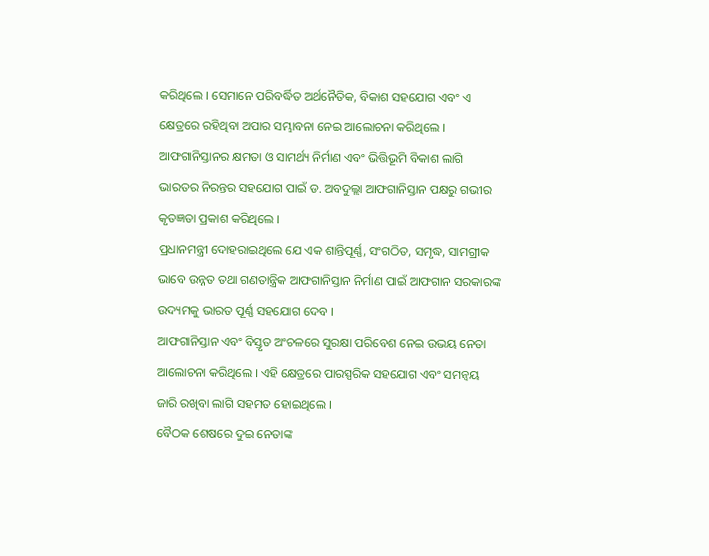କରିଥିଲେ । ସେମାନେ ପରିବର୍ଦ୍ଧିତ ଅର୍ଥନୈତିକ, ବିକାଶ ସହଯୋଗ ଏବଂ ଏ କ୍ଷେତ୍ରରେ ରହିଥିବା ଅପାର ସମ୍ଭାବନା ନେଇ ଆଲୋଚନା କରିଥିଲେ ।
ଆଫଗାନିସ୍ତାନର କ୍ଷମତା ଓ ସାମର୍ଥ୍ୟ ନିର୍ମାଣ ଏବଂ ଭିତ୍ତିଭୂମି ବିକାଶ ଲାଗି ଭାରତର ନିରନ୍ତର ସହଯୋଗ ପାଇଁ ଡ. ଅବଦୁଲ୍ଲା ଆଫଗାନିସ୍ତାନ ପକ୍ଷରୁ ଗଭୀର କୃତଜ୍ଞତା ପ୍ରକାଶ କରିଥିଲେ ।
ପ୍ରଧାନମନ୍ତ୍ରୀ ଦୋହରାଇଥିଲେ ଯେ ଏକ ଶାନ୍ତିପୂର୍ଣ୍ଣ, ସଂଗଠିତ, ସମୃଦ୍ଧ, ସାମଗ୍ରୀକ ଭାବେ ଉନ୍ନତ ତଥା ଗଣତାନ୍ତ୍ରିକ ଆଫଗାନିସ୍ତାନ ନିର୍ମାଣ ପାଇଁ ଆଫଗାନ ସରକାରଙ୍କ ଉଦ୍ୟମକୁ ଭାରତ ପୂର୍ଣ୍ଣ ସହଯୋଗ ଦେବ ।
ଆଫଗାନିସ୍ତାନ ଏବଂ ବିସ୍ତୃତ ଅଂଚଳରେ ସୁରକ୍ଷା ପରିବେଶ ନେଇ ଉଭୟ ନେତା ଆଲୋଚନା କରିଥିଲେ । ଏହି କ୍ଷେତ୍ରରେ ପାରସ୍ପରିକ ସହଯୋଗ ଏବଂ ସମନ୍ୱୟ ଜାରି ରଖିବା ଲାଗି ସହମତ ହୋଇଥିଲେ ।
ବୈଠକ ଶେଷରେ ଦୁଇ ନେତାଙ୍କ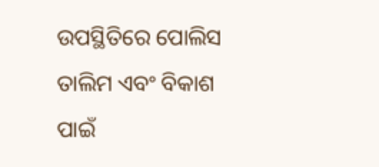ଉପସ୍ଥିତିରେ ପୋଲିସ ତାଲିମ ଏବଂ ବିକାଶ ପାଇଁ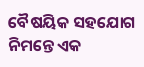ବୈଷୟିକ ସହଯୋଗ ନିମନ୍ତେ ଏକ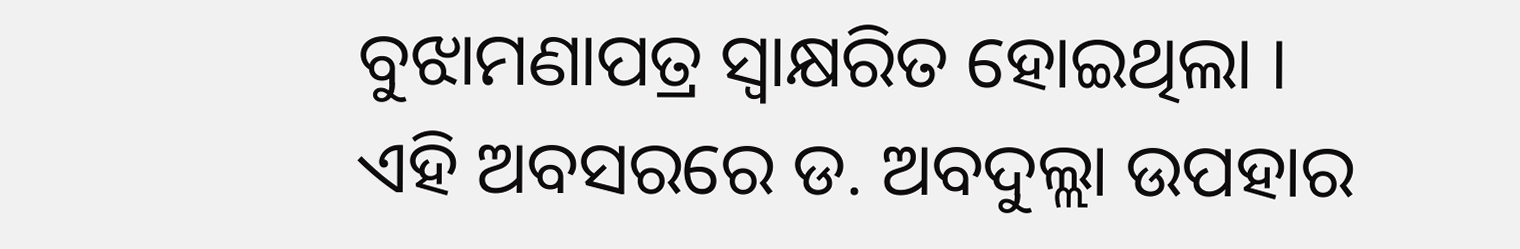ବୁଝାମଣାପତ୍ର ସ୍ୱାକ୍ଷରିତ ହୋଇଥିଲା ।
ଏହି ଅବସରରେ ଡ. ଅବଦୁଲ୍ଲା ଉପହାର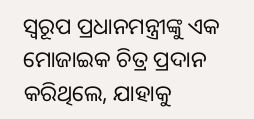ସ୍ୱରୂପ ପ୍ରଧାନମନ୍ତ୍ରୀଙ୍କୁ ଏକ ମୋଜାଇକ ଚିତ୍ର ପ୍ରଦାନ କରିଥିଲେ, ଯାହାକୁ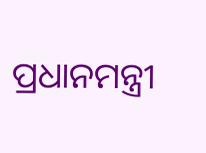ପ୍ରଧାନମନ୍ତ୍ରୀ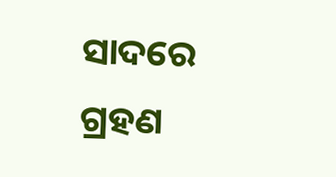ସାଦରେ ଗ୍ରହଣ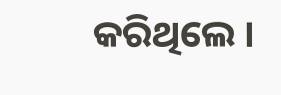କରିଥିଲେ ।